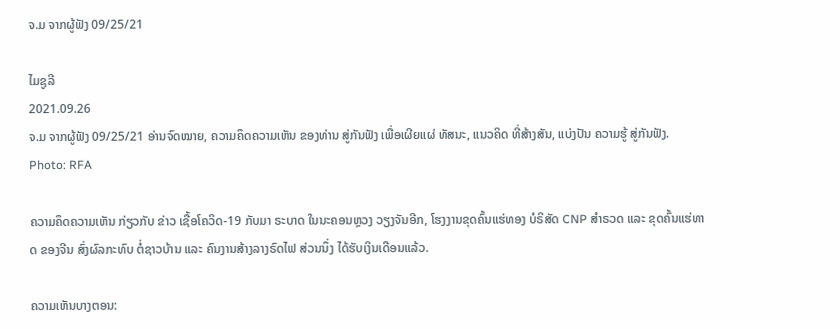ຈ.ມ ຈາກຜູ້ຟັງ 09/25/21

ໄມຊູລີ
2021.09.26
ຈ.ມ ຈາກຜູ້ຟັງ 09/25/21 ອ່ານຈົດໝາຍ, ຄວາມຄຶດຄວາມເຫັນ ຂອງທ່ານ ສູ່ກັນຟັງ ເພື່ອເຜີຍແຜ່ ທັສນະ, ແນວຄິດ ທີ່ສ້າງສັນ, ແບ່ງປັນ ຄວາມຮູ້ ສູ່ກັນຟັງ.
Photo: RFA

ຄວາມຄຶດຄວາມເຫັນ ກ່ຽວກັບ ຂ່າວ ເຊື້ອໂຄວິດ-19 ກັບມາ ຣະບາດ ໃນນະຄອນຫຼວງ ວຽງຈັນອີກ, ໂຮງງານຂຸດຄົ້ນແຮ່ທອງ ບໍຣິສັດ CNP ສຳຣວດ ແລະ ຂຸດຄົ້ນແຮ່ທາດ ຂອງຈີນ ສົ່ງຜົລກະທົບ ຕໍ່ຊາວບ້ານ ແລະ ຄົນງານສ້າງລາງຣົດໄຟ ສ່ວນນຶ່ງ ໄດ້ຮັບເງິນເດືອນແລ້ວ.

ຄວາມເຫັນບາງຕອນ: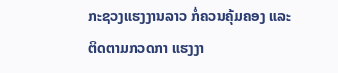ກະຊວງແຮງງານລາວ ກໍ່ຄວນຄຸ້ມຄອງ ແລະ ຕິດຕາມກວດກາ ແຮງງາ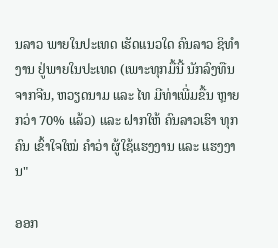ນລາວ ພາຍໃນປະເທດ ເຮັດແນວໃດ ຄົນລາວ ຊິທຳງານ ຢູ່ພາຍໃນປະເທດ (ເພາະທຸກມື້ນີ້ ນັກລົງທືນຈາກຈີນ, ຫວຽດນາມ ແລະ ໄທ ມີທ່າເພີ່ມຂື້ນ ຫຼາຍກວ່າ 70% ແລ້ວ) ແລະ ຝາກໃຫ້ ຄົນລາວເຮົາ ທຸກຄົນ ເຂົ້າໃຈໃໝ່ ຄໍາວ່າ ຜູ້ໃຊ້ແຮງງານ ແລະ ແຮງງານ"

ອອກ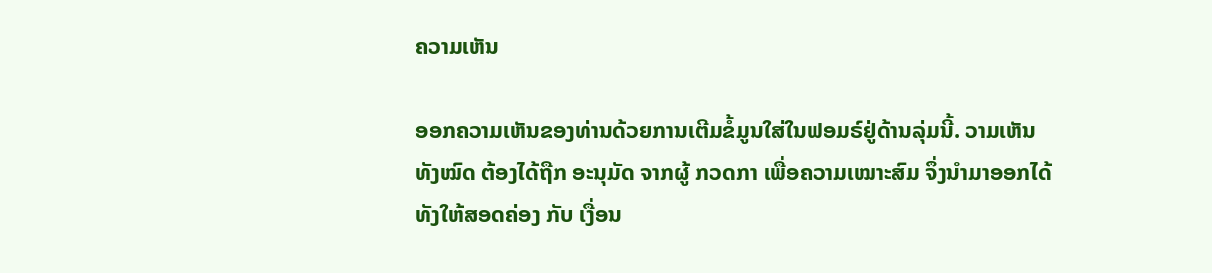ຄວາມເຫັນ

ອອກຄວາມເຫັນຂອງທ່ານດ້ວຍການເຕີມຂໍ້ມູນໃສ່ໃນຟອມຣ໌ຢູ່ດ້ານລຸ່ມນີ້. ວາມເຫັນທັງໝົດ ຕ້ອງໄດ້ຖືກ ອະນຸມັດ ຈາກຜູ້ ກວດກາ ເພື່ອຄວາມເໝາະສົມ ຈຶ່ງນໍາມາອອກໄດ້ ທັງໃຫ້ສອດຄ່ອງ ກັບ ເງື່ອນ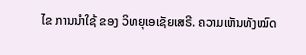ໄຂ ການນຳໃຊ້ ຂອງ ວິທຍຸເອເຊັຍເສຣີ. ຄວາມເຫັນທັງໝົດ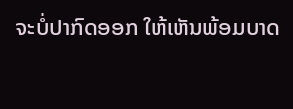ຈະບໍ່ປາກົດອອກ ໃຫ້ເຫັນພ້ອມບາດ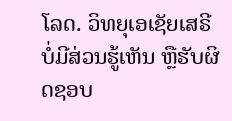ໂລດ. ວິທຍຸເອເຊັຍເສຣີ ບໍ່ມີສ່ວນຮູ້ເຫັນ ຫຼືຮັບຜິດຊອບ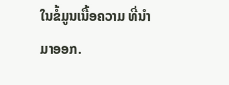ໃນຂໍ້ມູນເນື້ອຄວາມ ທີ່ນໍາມາອອກ.